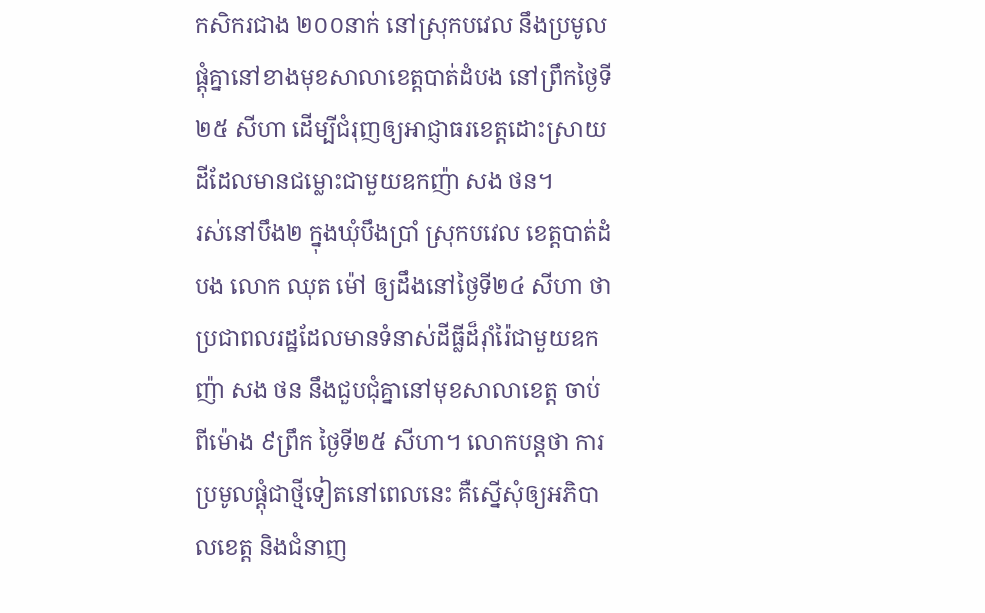កសិករជាង ២០០នាក់ នៅស្រុកបវេល នឹងប្រមូលផ្តុំគ្នានៅខាងមុខសាលាខេត្តបាត់ដំបង នៅព្រឹកថ្ងៃទី២៥ សីហា ដើម្បីជំរុញឲ្យអាជ្ញាធរខេត្តដោះស្រាយដីដែលមានជម្លោះជាមួយឧកញ៉ា សង ថន។
រស់នៅបឹង២ ក្នុងឃុំបឹងប្រាំ ស្រុកបវេល ខេត្តបាត់ដំបង លោក ឈុត ម៉ៅ ឲ្យដឹងនៅថ្ងៃទី២៤ សីហា ថា ប្រជាពលរដ្ឋដែលមានទំនាស់ដីធ្លីដ៏រ៉ាំរ៉ៃជាមួយឧកញ៉ា សង ថន នឹងជួបជុំគ្នានៅមុខសាលាខេត្ត ចាប់ពីម៉ោង ៩ព្រឹក ថ្ងៃទី២៥ សីហា។ លោកបន្តថា ការប្រមូលផ្តុំជាថ្មីទៀតនៅពេលនេះ គឺស្នើសុំឲ្យអភិបាលខេត្ត និងជំនាញ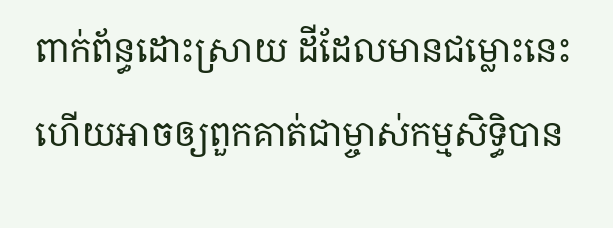ពាក់ព័ន្ធដោះស្រាយ ដីដែលមានជម្លោះនេះ ហើយអាចឲ្យពួកគាត់ជាម្ចាស់កម្មសិទ្ធិបាន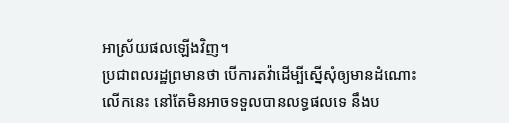អាស្រ័យផលឡើងវិញ។
ប្រជាពលរដ្ឋព្រមានថា បើការតវ៉ាដើម្បីស្នើសុំឲ្យមានដំណោះលើកនេះ នៅតែមិនអាចទទួលបានលទ្ធផលទេ នឹងប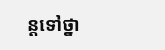ន្តទៅថ្នា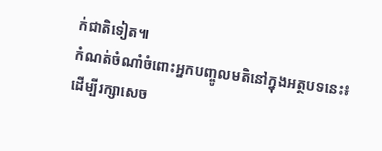ក់ជាតិទៀត៕
កំណត់ចំណាំចំពោះអ្នកបញ្ចូលមតិនៅក្នុងអត្ថបទនេះ៖
ដើម្បីរក្សាសេច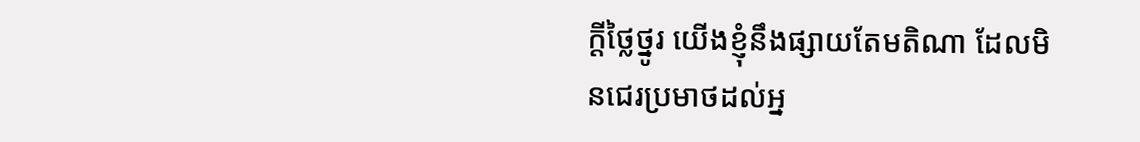ក្ដីថ្លៃថ្នូរ យើងខ្ញុំនឹងផ្សាយតែមតិណា ដែលមិនជេរប្រមាថដល់អ្ន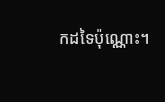កដទៃប៉ុណ្ណោះ។